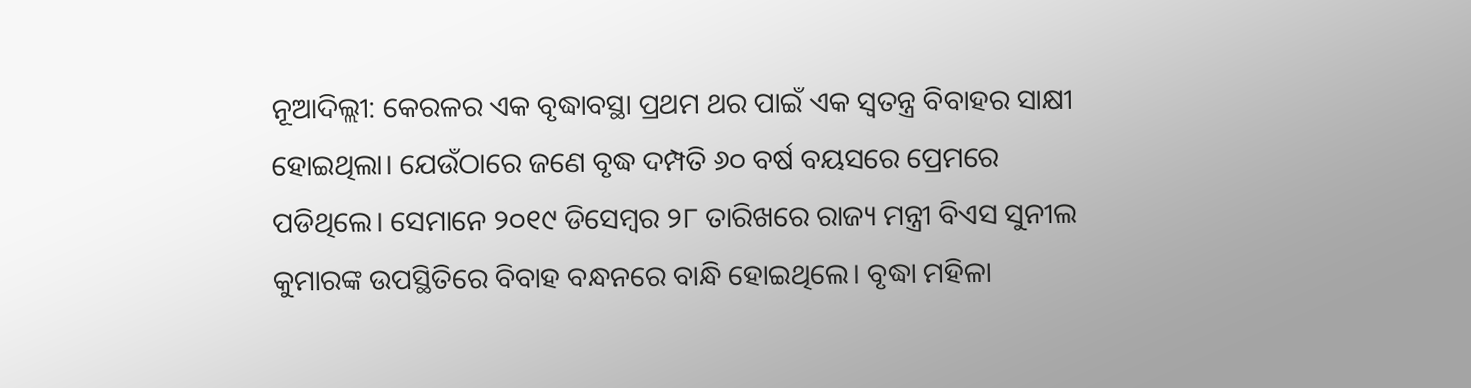ନୂଆଦିଲ୍ଲୀ: କେରଳର ଏକ ବୃଦ୍ଧାବସ୍ଥା ପ୍ରଥମ ଥର ପାଇଁ ଏକ ସ୍ବତନ୍ତ୍ର ବିବାହର ସାକ୍ଷୀ ହୋଇଥିଲା। ଯେଉଁଠାରେ ଜଣେ ବୃଦ୍ଧ ଦମ୍ପତି ୬୦ ବର୍ଷ ବୟସରେ ପ୍ରେମରେ ପଡିଥିଲେ। ସେମାନେ ୨୦୧୯ ଡିସେମ୍ବର ୨୮ ତାରିଖରେ ରାଜ୍ୟ ମନ୍ତ୍ରୀ ବିଏସ ସୁନୀଲ କୁମାରଙ୍କ ଉପସ୍ଥିତିରେ ବିବାହ ବନ୍ଧନରେ ବାନ୍ଧି ହୋଇଥିଲେ। ବୃଦ୍ଧା ମହିଳା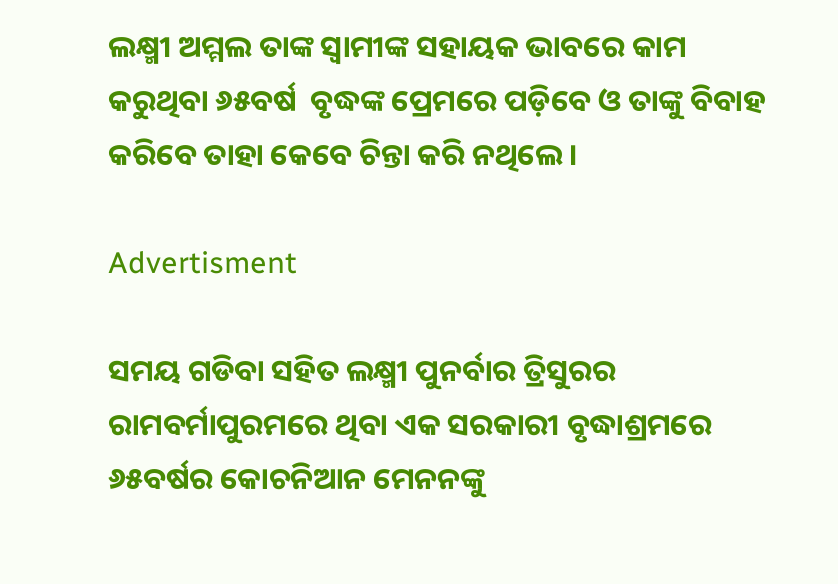ଲକ୍ଷ୍ମୀ ଅମ୍ମଲ ତାଙ୍କ ସ୍ୱାମୀଙ୍କ ସହାୟକ ଭାବରେ କାମ କରୁଥିବା ୬୫ବର୍ଷ  ବୃଦ୍ଧଙ୍କ ପ୍ରେମରେ ପଡ଼ିବେ ଓ ତାଙ୍କୁ ବିବାହ କରିବେ ତାହା କେବେ ଚିନ୍ତା କରି ନଥିଲେ।

Advertisment

ସମୟ ଗଡିବା ସହିତ ଲକ୍ଷ୍ମୀ ପୁନର୍ବାର ତ୍ରିସୁରର ରାମବର୍ମାପୁରମରେ ଥିବା ଏକ ସରକାରୀ ବୃଦ୍ଧାଶ୍ରମରେ ୬୫ବର୍ଷର କୋଚନିଆନ ମେନନଙ୍କୁ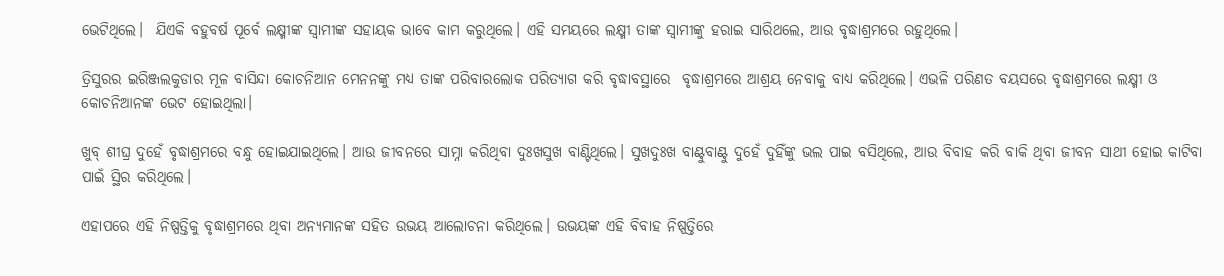ଭେଟିଥିଲେ।  ଯିଏକି ବହୁବର୍ଷ ପୂର୍ବେ ଲକ୍ଷ୍ମୀଙ୍କ ସ୍ବାମୀଙ୍କ ସହାୟକ ଭାବେ କାମ କରୁଥିଲେ। ଏହି ସମୟରେ ଲକ୍ଷ୍ମୀ ତାଙ୍କ ସ୍ୱାମୀଙ୍କୁ ହରାଇ ସାରିଥଲେ, ଆଉ ବୃଦ୍ଧାଶ୍ରମରେ ରହୁଥିଲେ।

ତ୍ରିସୁରର ଇରିଞ୍ଜଲକୁଡାର ମୂଳ ବାସିନ୍ଦା କୋଚନିଆନ ମେନନଙ୍କୁ ମଧ୍ୟ ତାଙ୍କ ପରିବାରଲୋକ ପରିତ୍ୟାଗ କରି ବୃଦ୍ଧାବସ୍ଥାରେ  ବୃଦ୍ଧାଶ୍ରମରେ ଆଶ୍ରୟ ନେବାକୁ ବାଧ୍ୟ କରିଥିଲେ। ଏଭଳି ପରିଣତ ବୟସରେ ବୃଦ୍ଧାଶ୍ରମରେ ଲକ୍ଷ୍ମୀ ଓ କୋଚନିଆନଙ୍କ ଭେଟ ହୋଇଥିଲା।

ଖୁବ୍ ଶୀଘ୍ର ଦୁହେଁ ବୃଦ୍ଧାଶ୍ରମରେ ବନ୍ଧୁ ହୋଇଯାଇଥିଲେ। ଆଉ ଜୀବନରେ ସାମ୍ନା କରିଥିବା ଦୁଃଖସୁଖ ବାଣ୍ଟିଥିଲେ। ସୁଖଦୁଃଖ ବାଣ୍ଟୁବାଣ୍ଟୁ ଦୁହେଁ ଦୁହିଁଙ୍କୁ ଭଲ ପାଇ ବସିଥିଲେ, ଆଉ ବ‌ିବାହ କରି ବାକି ଥିବା ଜୀବନ ସାଥୀ ହୋଇ କାଟିବା ପାଇଁ ସ୍ଥିର କରିଥିଲେ।

ଏହାପରେ ଏହି ନିଷ୍ପତ୍ତିକୁ ବୃଦ୍ଧାଶ୍ରମରେ ଥିବା ଅନ୍ୟମାନଙ୍କ ସହିତ ଉଭୟ ଆଲୋଚନା କରିଥି‌ଲେ। ଉଭୟଙ୍କ ଏହି ବିବାହ ନିଷ୍ପତ୍ତିରେ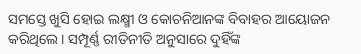ସମସ୍ତେ ଖୁସି ହୋଇ ଲକ୍ଷ୍ମୀ ଓ କୋଚନିଆନଙ୍କ ବିବାହର ଆୟୋଜନ କରିଥିଲେ। ସମ୍ପୂର୍ଣ୍ଣ ରୀତିନୀତି ଅନୁସାରେ ଦୁହିଁଙ୍କ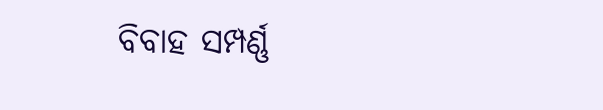ବିବାହ ସମ୍ପର୍ଣ୍ଣ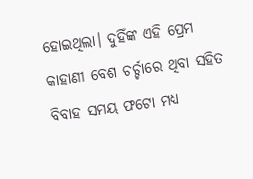ହୋଇଥିଲା। ଦୁହିଁଙ୍କ ଏହି ପ୍ରେମ କାହାଣୀ ବେଶ ଚର୍ଚ୍ଚାରେ ଥିବା ସହିତ ବିବାହ ସମୟ ଫଟୋ ମଧ୍ୟ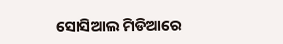ସୋସିଆଲ ମିଡିଆରେ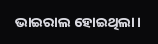ଭାଇରାଲ ହୋଇଥିଲା।